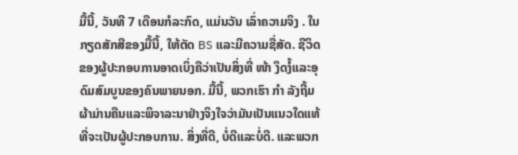ມື້ນີ້, ວັນທີ 7 ເດືອນກໍລະກົດ, ແມ່ນວັນ ເລົ່າຄວາມຈິງ . ໃນກຽດສັກສີຂອງມື້ນີ້, ໃຫ້ຕັດ BS ແລະມີຄວາມຊື່ສັດ. ຊີວິດຂອງຜູ້ປະກອບການອາດເບິ່ງຄືວ່າເປັນສິ່ງທີ່ ໜ້າ ງຶດງໍ້ແລະອຸດົມສົມບູນຂອງຄົນພາຍນອກ. ມື້ນີ້, ພວກເຮົາ ກຳ ລັງຖີ້ມຜ້າມ່ານຄືນແລະພິຈາລະນາຢ່າງຈິງໃຈວ່າມັນເປັນແນວໃດແທ້ທີ່ຈະເປັນຜູ້ປະກອບການ. ສິ່ງທີ່ດີ, ບໍ່ດີແລະບໍ່ດີ. ແລະພວກ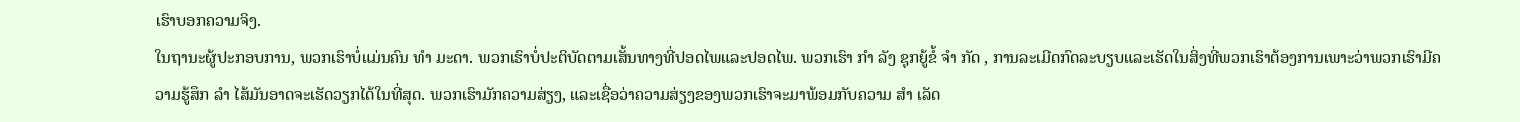ເຮົາບອກຄວາມຈິງ.
ໃນຖານະຜູ້ປະກອບການ, ພວກເຮົາບໍ່ແມ່ນຄົນ ທຳ ມະດາ. ພວກເຮົາບໍ່ປະຕິບັດຕາມເສັ້ນທາງທີ່ປອດໄພແລະປອດໄພ. ພວກເຮົາ ກຳ ລັງ ຊຸກຍູ້ຂໍ້ ຈຳ ກັດ , ການລະເມີດກົດລະບຽບແລະເຮັດໃນສິ່ງທີ່ພວກເຮົາຕ້ອງການເພາະວ່າພວກເຮົາມີຄວາມຮູ້ສຶກ ລຳ ໄສ້ມັນອາດຈະເຮັດວຽກໄດ້ໃນທີ່ສຸດ. ພວກເຮົາມັກຄວາມສ່ຽງ, ແລະເຊື່ອວ່າຄວາມສ່ຽງຂອງພວກເຮົາຈະມາພ້ອມກັບຄວາມ ສຳ ເລັດ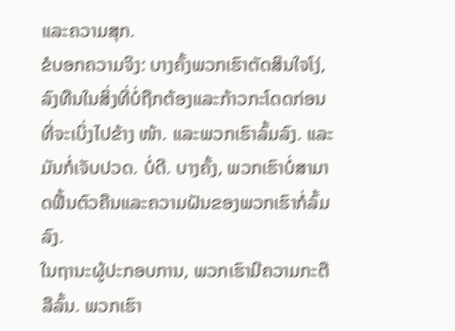ແລະຄວາມສຸກ.
ຂໍບອກຄວາມຈິງ: ບາງຄັ້ງພວກເຮົາຕັດສິນໃຈໂງ່, ລົງທືນໃນສິ່ງທີ່ບໍ່ຖືກຕ້ອງແລະກ້າວກະໂດດກ່ອນທີ່ຈະເບິ່ງໄປຂ້າງ ໜ້າ. ແລະພວກເຮົາລົ້ມລົງ. ແລະມັນກໍ່ເຈັບປວດ. ບໍ່ດີ. ບາງຄັ້ງ, ພວກເຮົາບໍ່ສາມາດຟື້ນຕົວຄືນແລະຄວາມຝັນຂອງພວກເຮົາກໍ່ລົ້ມລົງ.
ໃນຖານະຜູ້ປະກອບການ, ພວກເຮົາມີຄວາມກະຕືລືລົ້ນ. ພວກເຮົາ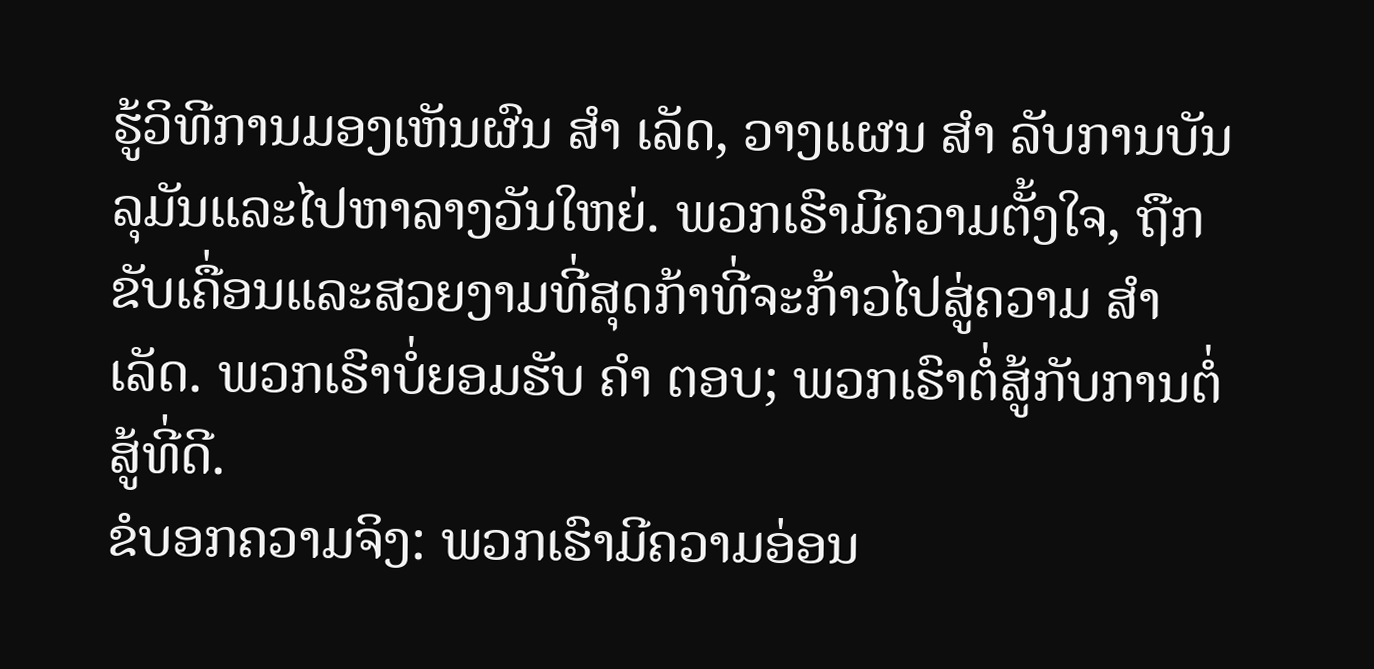ຮູ້ວິທີການມອງເຫັນຜົນ ສຳ ເລັດ, ວາງແຜນ ສຳ ລັບການບັນລຸມັນແລະໄປຫາລາງວັນໃຫຍ່. ພວກເຮົາມີຄວາມຕັ້ງໃຈ, ຖືກຂັບເຄື່ອນແລະສວຍງາມທີ່ສຸດກ້າທີ່ຈະກ້າວໄປສູ່ຄວາມ ສຳ ເລັດ. ພວກເຮົາບໍ່ຍອມຮັບ ຄຳ ຕອບ; ພວກເຮົາຕໍ່ສູ້ກັບການຕໍ່ສູ້ທີ່ດີ.
ຂໍບອກຄວາມຈິງ: ພວກເຮົາມີຄວາມອ່ອນ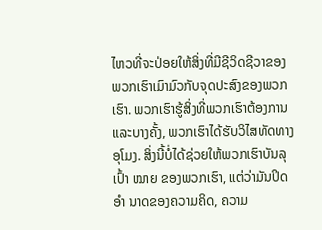ໄຫວທີ່ຈະປ່ອຍໃຫ້ສິ່ງທີ່ມີຊີວິດຊີວາຂອງພວກເຮົາເມົາມົວກັບຈຸດປະສົງຂອງພວກເຮົາ. ພວກເຮົາຮູ້ສິ່ງທີ່ພວກເຮົາຕ້ອງການແລະບາງຄັ້ງ, ພວກເຮົາໄດ້ຮັບວິໄສທັດທາງອຸໂມງ. ສິ່ງນີ້ບໍ່ໄດ້ຊ່ວຍໃຫ້ພວກເຮົາບັນລຸເປົ້າ ໝາຍ ຂອງພວກເຮົາ, ແຕ່ວ່າມັນປິດ ອຳ ນາດຂອງຄວາມຄິດ, ຄວາມ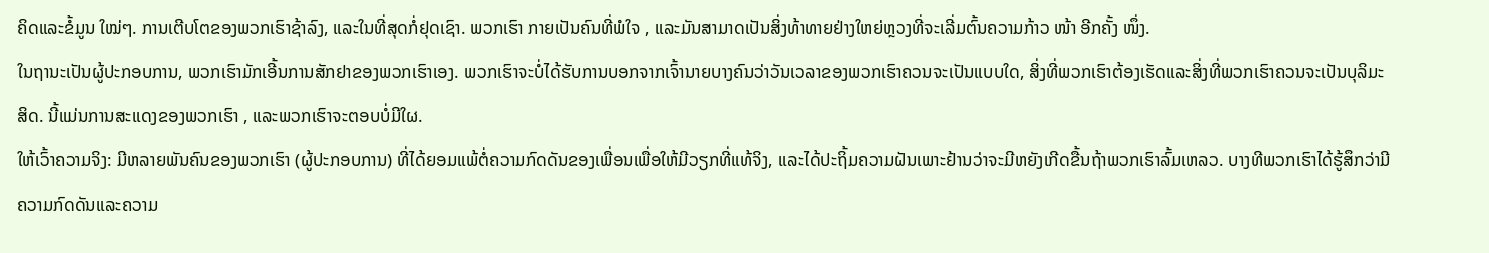ຄິດແລະຂໍ້ມູນ ໃໝ່ໆ. ການເຕີບໂຕຂອງພວກເຮົາຊ້າລົງ, ແລະໃນທີ່ສຸດກໍ່ຢຸດເຊົາ. ພວກເຮົາ ກາຍເປັນຄົນທີ່ພໍໃຈ , ແລະມັນສາມາດເປັນສິ່ງທ້າທາຍຢ່າງໃຫຍ່ຫຼວງທີ່ຈະເລີ່ມຕົ້ນຄວາມກ້າວ ໜ້າ ອີກຄັ້ງ ໜຶ່ງ.
ໃນຖານະເປັນຜູ້ປະກອບການ, ພວກເຮົາມັກເອີ້ນການສັກຢາຂອງພວກເຮົາເອງ. ພວກເຮົາຈະບໍ່ໄດ້ຮັບການບອກຈາກເຈົ້ານາຍບາງຄົນວ່າວັນເວລາຂອງພວກເຮົາຄວນຈະເປັນແບບໃດ, ສິ່ງທີ່ພວກເຮົາຕ້ອງເຮັດແລະສິ່ງທີ່ພວກເຮົາຄວນຈະເປັນບຸລິມະສິດ. ນີ້ແມ່ນການສະແດງຂອງພວກເຮົາ , ແລະພວກເຮົາຈະຕອບບໍ່ມີໃຜ.
ໃຫ້ເວົ້າຄວາມຈິງ: ມີຫລາຍພັນຄົນຂອງພວກເຮົາ (ຜູ້ປະກອບການ) ທີ່ໄດ້ຍອມແພ້ຕໍ່ຄວາມກົດດັນຂອງເພື່ອນເພື່ອໃຫ້ມີວຽກທີ່ແທ້ຈິງ, ແລະໄດ້ປະຖິ້ມຄວາມຝັນເພາະຢ້ານວ່າຈະມີຫຍັງເກີດຂື້ນຖ້າພວກເຮົາລົ້ມເຫລວ. ບາງທີພວກເຮົາໄດ້ຮູ້ສຶກວ່າມີຄວາມກົດດັນແລະຄວາມ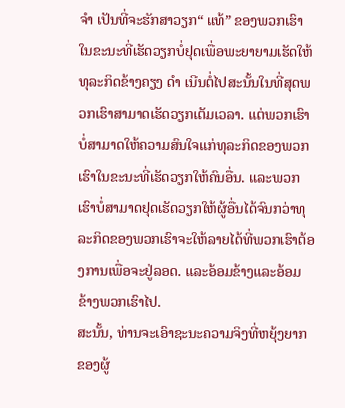ຈຳ ເປັນທີ່ຈະຮັກສາວຽກ“ ແທ້” ຂອງພວກເຮົາໃນຂະນະທີ່ເຮັດວຽກບໍ່ຢຸດເພື່ອພະຍາຍາມເຮັດໃຫ້ທຸລະກິດຂ້າງຄຽງ ດຳ ເນີນຕໍ່ໄປສະນັ້ນໃນທີ່ສຸດພວກເຮົາສາມາດເຮັດວຽກເຕັມເວລາ. ແຕ່ພວກເຮົາບໍ່ສາມາດໃຫ້ຄວາມສົນໃຈແກ່ທຸລະກິດຂອງພວກເຮົາໃນຂະນະທີ່ເຮັດວຽກໃຫ້ຄົນອື່ນ. ແລະພວກເຮົາບໍ່ສາມາດຢຸດເຮັດວຽກໃຫ້ຜູ້ອື່ນໄດ້ຈົນກວ່າທຸລະກິດຂອງພວກເຮົາຈະໃຫ້ລາຍໄດ້ທີ່ພວກເຮົາຕ້ອງການເພື່ອຈະຢູ່ລອດ. ແລະອ້ອມຂ້າງແລະອ້ອມຂ້າງພວກເຮົາໄປ.
ສະນັ້ນ, ທ່ານຈະເອົາຊະນະຄວາມຈິງທີ່ຫຍຸ້ງຍາກຂອງຜູ້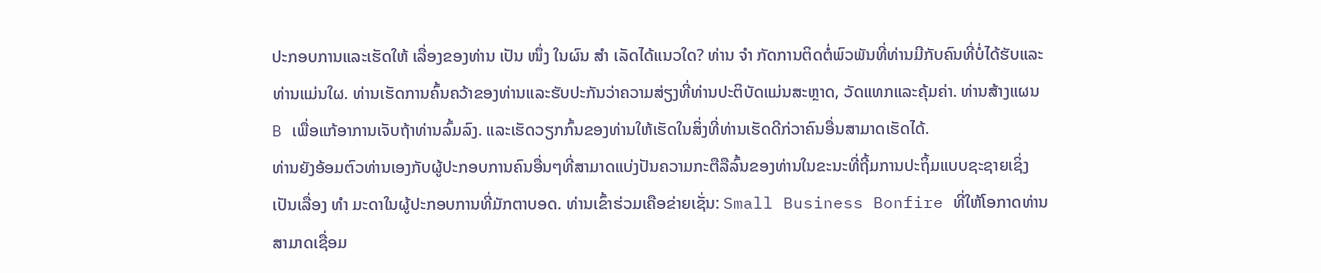ປະກອບການແລະເຮັດໃຫ້ ເລື່ອງຂອງທ່ານ ເປັນ ໜຶ່ງ ໃນຜົນ ສຳ ເລັດໄດ້ແນວໃດ? ທ່ານ ຈຳ ກັດການຕິດຕໍ່ພົວພັນທີ່ທ່ານມີກັບຄົນທີ່ບໍ່ໄດ້ຮັບແລະທ່ານແມ່ນໃຜ. ທ່ານເຮັດການຄົ້ນຄວ້າຂອງທ່ານແລະຮັບປະກັນວ່າຄວາມສ່ຽງທີ່ທ່ານປະຕິບັດແມ່ນສະຫຼາດ, ວັດແທກແລະຄຸ້ມຄ່າ. ທ່ານສ້າງແຜນ B ເພື່ອແກ້ອາການເຈັບຖ້າທ່ານລົ້ມລົງ. ແລະເຮັດວຽກກົ້ນຂອງທ່ານໃຫ້ເຮັດໃນສິ່ງທີ່ທ່ານເຮັດດີກ່ວາຄົນອື່ນສາມາດເຮັດໄດ້.
ທ່ານຍັງອ້ອມຕົວທ່ານເອງກັບຜູ້ປະກອບການຄົນອື່ນໆທີ່ສາມາດແບ່ງປັນຄວາມກະຕືລືລົ້ນຂອງທ່ານໃນຂະນະທີ່ຖີ້ມການປະຖິ້ມແບບຊະຊາຍເຊິ່ງເປັນເລື່ອງ ທຳ ມະດາໃນຜູ້ປະກອບການທີ່ມັກຕາບອດ. ທ່ານເຂົ້າຮ່ວມເຄືອຂ່າຍເຊັ່ນ: Small Business Bonfire ທີ່ໃຫ້ໂອກາດທ່ານສາມາດເຊື່ອມ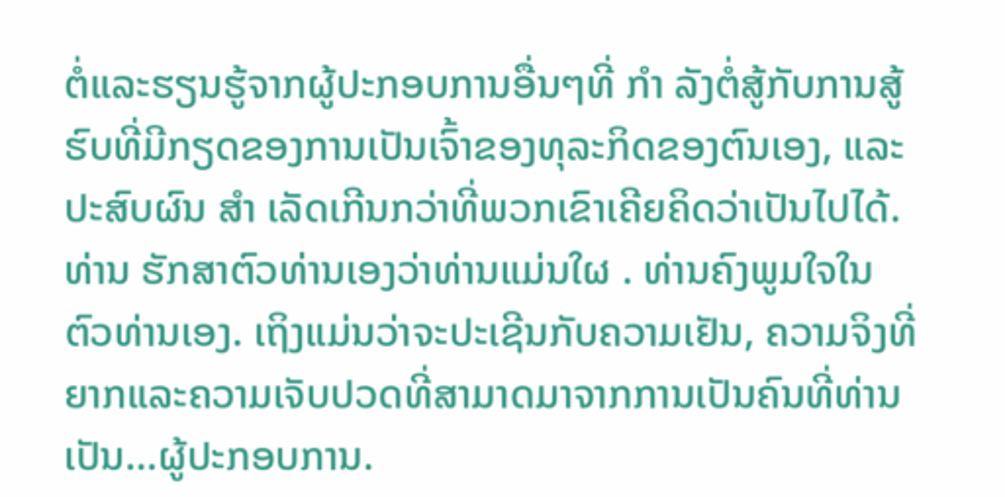ຕໍ່ແລະຮຽນຮູ້ຈາກຜູ້ປະກອບການອື່ນໆທີ່ ກຳ ລັງຕໍ່ສູ້ກັບການສູ້ຮົບທີ່ມີກຽດຂອງການເປັນເຈົ້າຂອງທຸລະກິດຂອງຕົນເອງ, ແລະປະສົບຜົນ ສຳ ເລັດເກີນກວ່າທີ່ພວກເຂົາເຄີຍຄິດວ່າເປັນໄປໄດ້.
ທ່ານ ຮັກສາຕົວທ່ານເອງວ່າທ່ານແມ່ນໃຜ . ທ່ານຄົງພູມໃຈໃນຕົວທ່ານເອງ. ເຖິງແມ່ນວ່າຈະປະເຊີນກັບຄວາມເຢັນ, ຄວາມຈິງທີ່ຍາກແລະຄວາມເຈັບປວດທີ່ສາມາດມາຈາກການເປັນຄົນທີ່ທ່ານເປັນ…ຜູ້ປະກອບການ.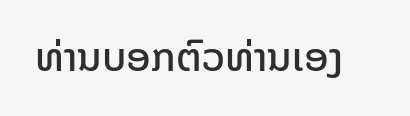ທ່ານບອກຕົວທ່ານເອງ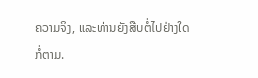ຄວາມຈິງ, ແລະທ່ານຍັງສືບຕໍ່ໄປຢ່າງໃດກໍ່ຕາມ.